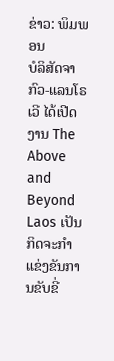ຂ່າວ: ພິມພອນ
ບໍລິສັດຈາກົວ-ແລນໂຣເວີ ໄດ້ເປີດງານ The Above and Beyond Laos ເປັນກິດຈະກຳແຂ່ງຂັນການຂັບຂີ່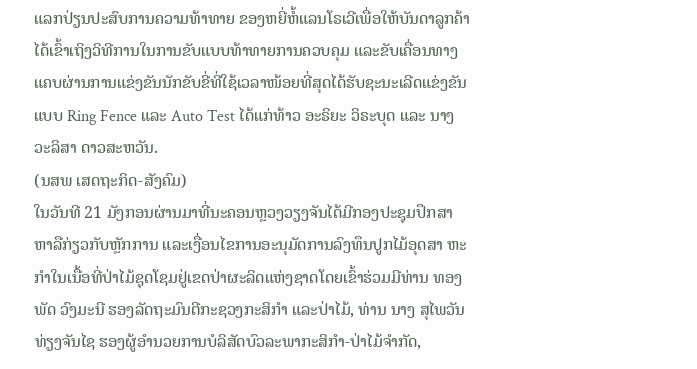ແລກປ່ຽນປະສົບການຄວາມທ້າທາຍ ຂອງຫຍີ່ຫໍ້ແລນໂຣເວີເພື່ອໃຫ້ບັນດາລູກຄ້າໄດ້ເຂົ້າເຖິງວິທີການໃນການຂັບແບບທ້າທາຍການຄວບຄຸມ ແລະຂັບເຄື່ອນທາງແຄບຜ່ານການແຂ່ງຂັນນັກຂັບຂີ່ທີ່ໃຊ້ເວລາໜ້ອຍທີ່ສຸດໄດ້ຮັບຊະນະເລີດແຂ່ງຂັນແບບ Ring Fence ແລະ Auto Test ໄດ້ແກ່ທ້າວ ອະຣິຍະ ວິຣະບຸດ ແລະ ນາງ ວະລິສາ ດາວສະຫວັນ.
(ນສພ ເສດຖະກິດ-ສັງຄົມ)
ໃນວັນທີ 21 ມັງກອນຜ່ານມາທີ່ນະຄອນຫຼວງວຽງຈັນໄດ້ມີກອງປະຊຸມປຶກສາຫາລືກ່ຽວກັບຫຼັກການ ແລະເງື່ອນໄຂການອະນຸມັດການລົງທຶນປູກໄມ້ອຸດສາ ຫະກຳໃນເນື້ອທີ່ປ່າໄມ້ຊຸດໂຊມຢູ່ເຂດປ່າຜະລິດແຫ່ງຊາດໂດຍເຂົ້າຮ່ວມມີທ່ານ ທອງພັດ ວົງມະນີ ຮອງລັດຖະມົນຕີກະຊວງກະສິກຳ ແລະປ່າໄມ້, ທ່ານ ນາງ ສຸໄພວັນ ທ່ຽງຈັນໄຊ ຮອງຜູ້ອຳນວຍການບໍລິສັດບົວລະພາກະສິກຳ-ປ່າໄມ້ຈຳກັດ,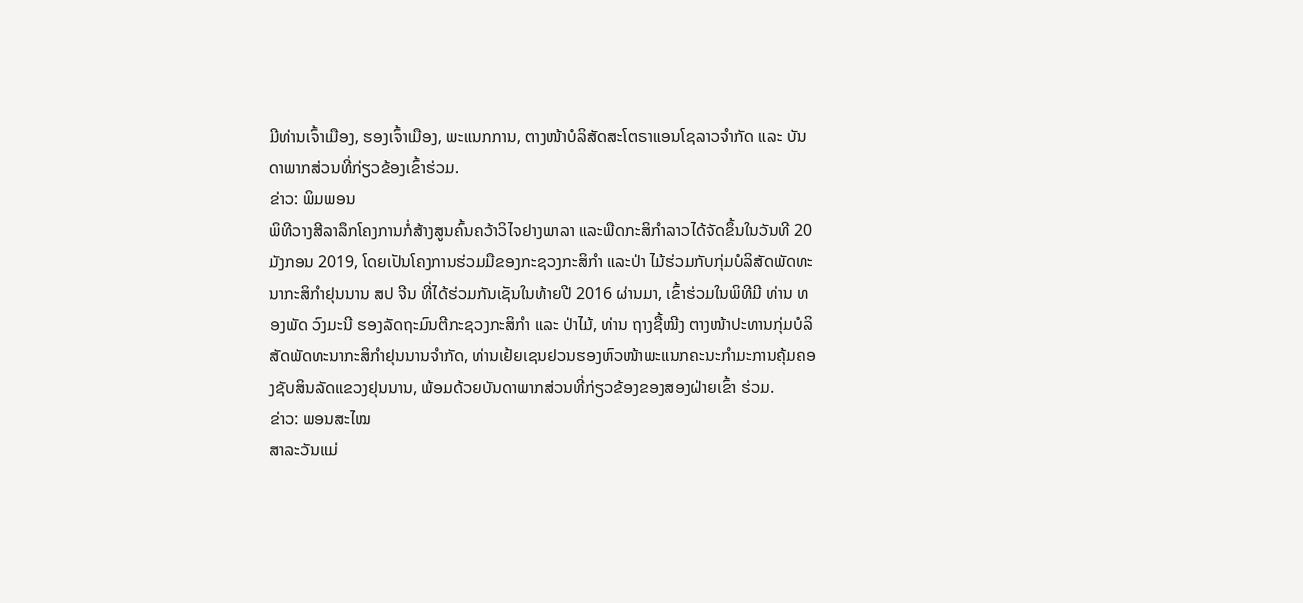ມີທ່ານເຈົ້າເມືອງ, ຮອງເຈົ້າເມືອງ, ພະແນກການ, ຕາງໜ້າບໍລິສັດສະໂຕຣາແອນໂຊລາວຈຳກັດ ແລະ ບັນດາພາກສ່ວນທີ່ກ່ຽວຂ້ອງເຂົ້າຮ່ວມ.
ຂ່າວ: ພິມພອນ
ພິທີວາງສີລາລຶກໂຄງການກໍ່ສ້າງສູນຄົ້ນຄວ້າວິໄຈຢາງພາລາ ແລະພືດກະສິກຳລາວໄດ້ຈັດຂຶ້ນໃນວັນທີ 20 ມັງກອນ 2019, ໂດຍເປັນໂຄງການຮ່ວມມືຂອງກະຊວງກະສິກຳ ແລະປ່າ ໄມ້ຮ່ວມກັບກຸ່ມບໍລິສັດພັດທະນາກະສິກຳຢຸນນານ ສປ ຈີນ ທີ່ໄດ້ຮ່ວມກັນເຊັນໃນທ້າຍປີ 2016 ຜ່ານມາ, ເຂົ້າຮ່ວມໃນພິທີມີ ທ່ານ ທອງພັດ ວົງມະນີ ຮອງລັດຖະມົນຕີກະຊວງກະສິກຳ ແລະ ປ່າໄມ້, ທ່ານ ຖາງຊື້ໝີງ ຕາງໜ້າປະທານກຸ່ມບໍລິສັດພັດທະນາກະສິກໍາຢຸນນານຈໍາກັດ, ທ່ານເຢ້ຍເຊນຢວນຮອງຫົວໜ້າພະແນກຄະນະກຳມະການຄຸ້ມຄອງຊັບສິນລັດແຂວງຢຸນນານ, ພ້ອມດ້ວຍບັນດາພາກສ່ວນທີ່ກ່ຽວຂ້ອງຂອງສອງຝ່າຍເຂົ້າ ຮ່ວມ.
ຂ່າວ: ພອນສະໄໝ
ສາລະວັນແມ່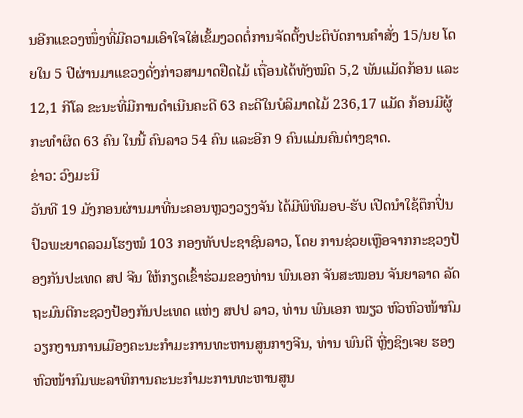ນອີກແຂວງໜຶ່ງທີ່ມີຄວາມເອົາໃຈໃສ່ເຂັ້ມງວດຕໍ່ການຈັດຕັ້ງປະຕິບັດການຄຳສັ່ງ 15/ນຍ ໂດຍໃນ 5 ປີຜ່ານມາແຂວງດັ່ງກ່າວສາມາດຢືດໄມ້ ເຖື່ອນໄດ້ທັງໝົດ 5,2 ພັນແມັດກ້ອນ ແລະ 12,1 ກີໂລ ຂະນະທີ່ມີການດຳເນີນຄະດີ 63 ຄະດີໃນບໍລິມາດໄມ້ 236,17 ແມັດ ກ້ອນມີຜູ້ກະທຳຜິດ 63 ຄົນ ໃນນີ້ ຄົນລາວ 54 ຄົນ ແລະອີກ 9 ຄົນແມ່ນຄົນຕ່າງຊາດ.
ຂ່າວ: ວົງມະນີ
ວັນທີ 19 ມັງກອນຜ່ານມາທີ່ນະຄອນຫຼວງວຽງຈັນ ໄດ້ມີພິທີມອບ-ຮັບ ເປີດນຳໃຊ້ຕຶກປິ່ນປົວພະຍາດລວມໂຮງໝໍ 103 ກອງທັບປະຊາຊົນລາວ, ໂດຍ ການຊ່ວຍເຫຼືອຈາກກະຊວງປ້ອງກັນປະເທດ ສປ ຈີນ ໃຫ້ກຽດເຂົ້າຮ່ວມຂອງທ່ານ ພົນເອກ ຈັນສະໝອນ ຈັນຍາລາດ ລັດຖະມົນຕີກະຊວງປ້ອງກັນປະເທດ ແຫ່ງ ສປປ ລາວ, ທ່ານ ພົນເອກ ໝຽວ ຫົວຫົວໜ້າກົມວຽກງານການເມືອງຄະນະກຳມະການທະຫານສູນກາງຈີນ, ທ່ານ ພົນຕີ ຫຼີ່ງຊິງເຈຍ ຮອງຫົວໜ້າກົມພະລາທິການຄະນະກຳມະການທະຫານສູນ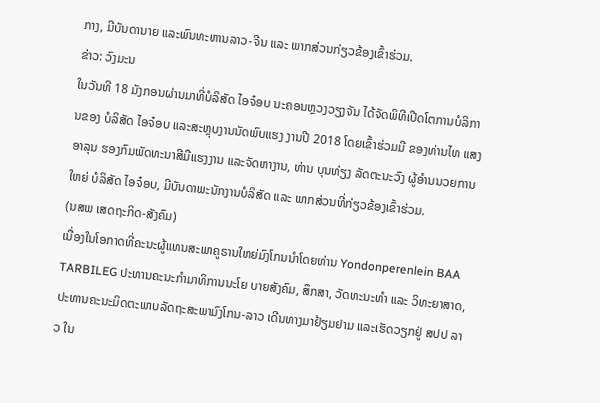ກາງ, ມີບັນດານາຍ ແລະພົນທະຫານລາວ-ຈີນ ແລະ ພາກສ່ວນກ່ຽວຂ້ອງເຂົ້າຮ່ວມ.
ຂ່າວ: ວົງມະນ
ໃນວັນທີ 18 ມັງກອນຜ່ານມາທີ່ບໍລິສັດ ໄອຈ໋ອບ ນະຄອນຫຼວງວຽງຈັນ ໄດ້ຈັດພິທີເປີດໂຕການບໍລິການຂອງ ບໍລິສັດ ໄອຈ໋ອບ ແລະສະຫຼຸບງານນັດພົບແຮງ ງານປີ 2018 ໂດຍເຂົ້າຮ່ວມມີ ຂອງທ່ານໄທ ແສງອາລຸນ ຮອງກົມພັດທະນາສີມືແຮງງານ ແລະຈັດຫາງານ, ທ່ານ ບຸນທ່ຽງ ລັດຕະນະວົງ ຜູ້ອໍານນວຍການໃຫຍ່ ບໍລິສັດ ໄອຈ໋ອບ, ມີບັນດາພະນັກງານບໍລິສັດ ແລະ ພາກສ່ວນທີ່ກ່ຽວຂ້ອງເຂົ້າຮ່ວມ.
(ນສພ ເສດຖະກິດ-ສັງຄົມ)
ເນື່ອງໃນໂອກາດທີ່ຄະນະຜູ້ແທນສະພາຄູຣານໃຫຍ່ມົງໂກນນໍາໂດຍທ່ານ Yondonperenlein BAA TARBILEG ປະທານຄະນະກຳມາທິການນະໂຍ ບາຍສັງຄົມ, ສຶກສາ, ວັດທະນະທຳ ແລະ ວິທະຍາສາດ, ປະທານຄະນະມິດຕະພາບລັດຖະສະພາມົງໂກນ-ລາວ ເດີນທາງມາຢ້ຽມຢາມ ແລະເຮັດວຽກຢູ່ ສປປ ລາວ ໃນ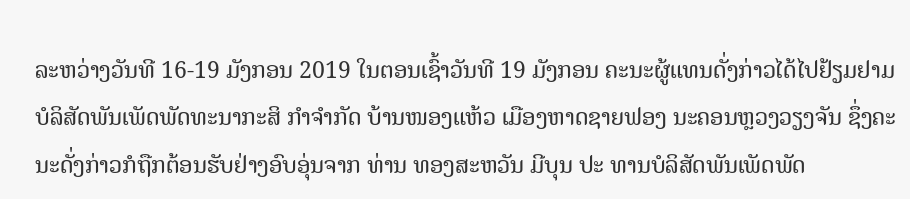ລະຫວ່າງວັນທີ 16-19 ມັງກອນ 2019 ໃນຕອນເຊົ້າວັນທີ 19 ມັງກອນ ຄະນະຜູ້ແທນດັ່ງກ່າວໄດ້ໄປຢ້ຽມຢາມບໍລິສັດພັນເພັດພັດທະນາກະສິ ກຳຈຳກັດ ບ້ານໜອງແຫ້ວ ເມືອງຫາດຊາຍຟອງ ນະຄອນຫຼວງວຽງຈັນ ຊຶ່ງຄະນະດັ່ງກ່າວກໍຖືກຕ້ອນຮັບຢ່າງອົບອຸ່ນຈາກ ທ່ານ ທອງສະຫວັນ ມີບຸນ ປະ ທານບໍລິສັດພັນເພັດພັດ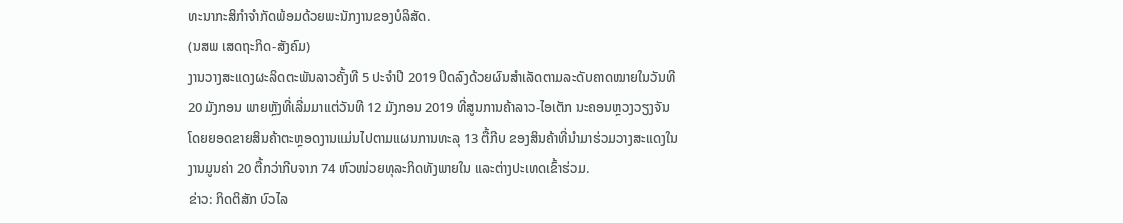ທະນາກະສິກຳຈໍາກັດພ້ອມດ້ວຍພະນັກງານຂອງບໍລິສັດ.
(ນສພ ເສດຖະກິດ-ສັງຄົມ)
ງານວາງສະແດງຜະລິດຕະພັນລາວຄັ້ງທີ 5 ປະຈຳປີ 2019 ປິດລົງດ້ວຍຜົນສຳເລັດຕາມລະດັບຄາດໝາຍໃນວັນທີ 20 ມັງກອນ ພາຍຫຼັງທີ່ເລີ່ມມາແຕ່ວັນທີ 12 ມັງກອນ 2019 ທີ່ສູນການຄ້າລາວ-ໄອເຕັກ ນະຄອນຫຼວງວຽງຈັນ ໂດຍຍອດຂາຍສິນຄ້າຕະຫຼອດງານແມ່ນໄປຕາມແຜນການທະລຸ 13 ຕື້ກີບ ຂອງສິນຄ້າທີ່ນຳມາຮ່ວມວາງສະແດງໃນງານມູນຄ່າ 20 ຕື້ກວ່າກີບຈາກ 74 ຫົວໜ່ວຍທຸລະກິດທັງພາຍໃນ ແລະຕ່າງປະເທດເຂົ້າຮ່ວມ.
ຂ່າວ: ກິດຕິສັກ ບົວໄລ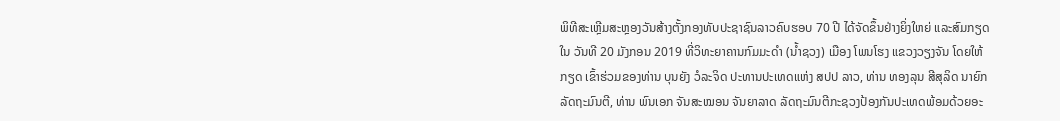ພິທີສະເຫຼີມສະຫຼອງວັນສ້າງຕັ້ງກອງທັບປະຊາຊົນລາວຄົບຮອບ 70 ປີ ໄດ້ຈັດຂຶ້ນຢ່າງຍິ່ງໃຫຍ່ ແລະສົມກຽດໃນ ວັນທີ 20 ມັງກອນ 2019 ທີ່ວິທະຍາຄານກົມມະດຳ (ນ້ຳຊວງ) ເມືອງ ໂພນໂຮງ ແຂວງວຽງຈັນ ໂດຍໃຫ້ກຽດ ເຂົ້າຮ່ວມຂອງທ່ານ ບຸນຍັງ ວໍລະຈິດ ປະທານປະເທດແຫ່ງ ສປປ ລາວ, ທ່ານ ທອງລຸນ ສີສຸລິດ ນາຍົກລັດຖະມົນຕີ, ທ່ານ ພົນເອກ ຈັນສະໝອນ ຈັນຍາລາດ ລັດຖະມົນຕີກະຊວງປ້ອງກັນປະເທດພ້ອມດ້ວຍອະ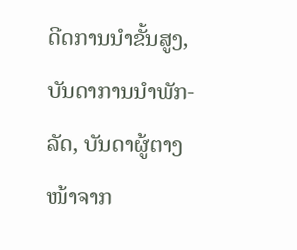ດີດການນຳຂັ້ນສູງ, ບັນດາການນຳພັກ-ລັດ, ບັນດາຜູ້ຕາງໜ້າຈາກ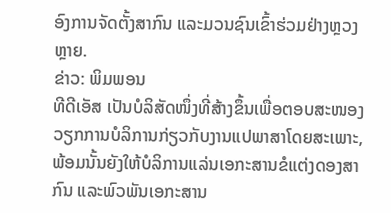ອົງການຈັດຕັ້ງສາກົນ ແລະມວນຊົນເຂົ້າຮ່ວມຢ່າງຫຼວງຫຼາຍ.
ຂ່າວ: ພິມພອນ
ທີດີເອັສ ເປັນບໍລິສັດໜຶ່ງທີ່ສ້າງຂຶ້ນເພື່ອຕອບສະໜອງວຽກການບໍລິການກ່ຽວກັບງານແປພາສາໂດຍສະເພາະ, ພ້ອມນັ້ນຍັງໃຫ້ບໍລິການແລ່ນເອກະສານຂໍແຕ່ງດອງສາກົນ ແລະພົວພັນເອກະສານ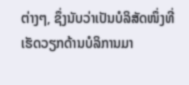ຕ່າງໆ, ຊຶ່ງນັບວ່າເປັນບໍລິສັດໜຶ່ງທີ່ເຮັດວຽກດ້ານບໍລິການມາ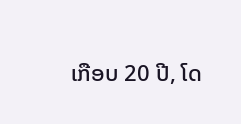ເກືອບ 20 ປີ, ໂດ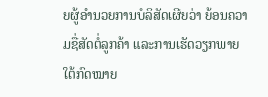ຍຜູ້ອຳນວຍການບໍລິສັດເຜີຍວ່າ ຍ້ອນຄວາມຊື່ສັດຕໍ່ລູກຄ້າ ແລະການເຮັດວຽກພາຍໃຕ້ກົດໝາຍ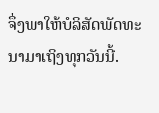ຈຶ່ງພາໃຫ້ບໍລິສັດພັດທະນາມາເຖິງທຸກວັນນີ້.